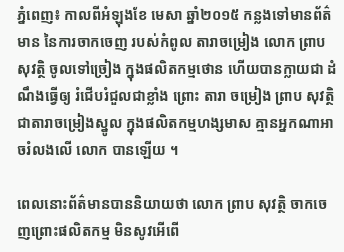ភ្នំពេញ៖ កាលពីអំឡុងខែ មេសា ឆ្នាំ២០១៥ កន្លងទៅមានព័ត៌មាន នៃការចាកចេញ របស់កំពូល តារាចម្រៀង លោក ព្រាប សុវត្ថិ ចូលទៅច្រៀង ក្នុងផលិតកម្មថោន ហើយបានក្លាយជា ដំណឹងធ្វើឲ្យ រំជើបរំជួលជាខ្លាំង ព្រោះ តារា ចម្រៀង ព្រាប សុវត្ថិ ជាតារាចម្រៀងស្នូល ក្នុងផលិតកម្មហង្សមាស គ្មានអ្នកណាអាចរំលងលើ លោក បានឡើយ ។

ពេលនោះព័ត៌មានបាននិយាយថា លោក ព្រាប សុវត្ថិ ចាកចេញព្រោះផលិតកម្ម មិនសូវអើពើ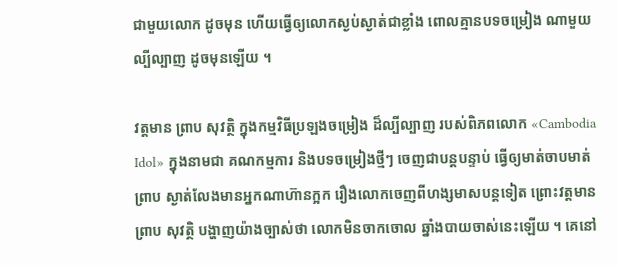ជាមួយលោក ដូចមុន ហើយធ្វើឲ្យលោកស្ងប់ស្ងាត់ជាខ្លាំង ពោលគ្មានបទចម្រៀង ណាមួយល្បីល្បាញ ដូចមុនឡើយ ។

វត្តមាន ព្រាប សុវត្ថិ ក្នុងកម្មវិធីប្រឡងចម្រៀង ដ៏ល្បីល្បាញ របស់ពិភពលោក «Cambodia Idol» ក្នុងនាមជា គណកម្មការ និងបទចម្រៀងថ្មីៗ ចេញជាបន្តបន្ទាប់ ធ្វើឲ្យមាត់ចាបមាត់ព្រាប ស្ងាត់លែងមានអ្នកណាហ៊ានក្អក រឿងលោកចេញពីហង្សមាសបន្តទៀត ព្រោះវត្តមាន ព្រាប សុវត្ថិ បង្ហាញយ៉ាងច្បាស់ថា លោកមិនចាកចោល ឆ្នាំងបាយចាស់នេះឡើយ ។ គេនៅ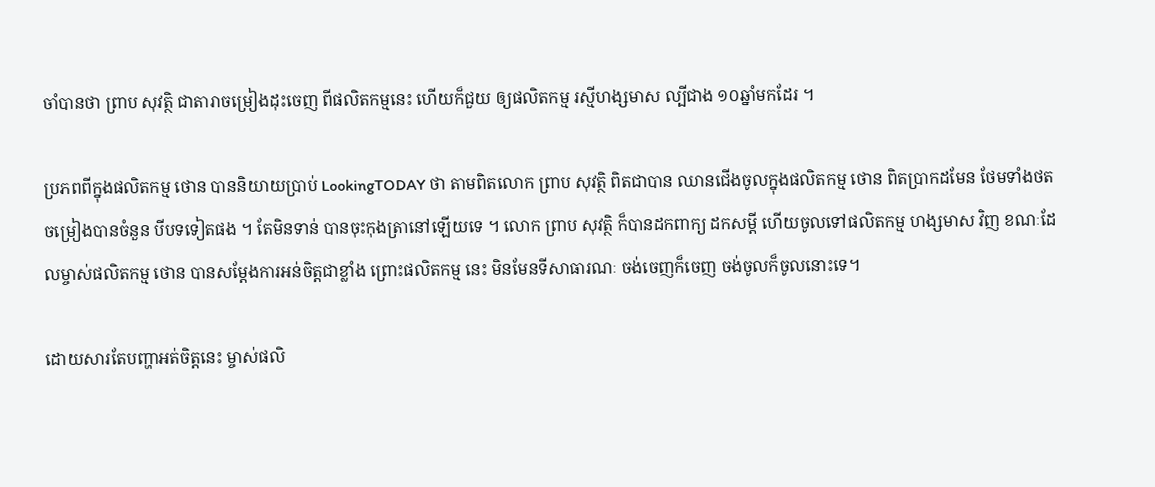ចាំបានថា ព្រាប សុវត្ថិ ជាតារាចម្រៀងដុះចេញ ពីផលិតកម្មនេះ ហើយក៏ជួយ ឲ្យផលិតកម្ម រស្មីហង្សមាស ល្បីជាង ១០ឆ្នាំមកដែរ ។

ប្រភពពីក្នុងផលិតកម្ម ថោន បាននិយាយប្រាប់ LookingTODAY ថា តាមពិតលោក ព្រាប សុវត្ថិ ពិតជាបាន ឈានជើងចូលក្នុងផលិតកម្ម ថោន ពិតប្រាកដមែន ថែមទាំងថតចម្រៀងបានចំនួន បីបទទៀតផង ។ តែមិនទាន់ បានចុះកុងត្រានៅឡើយទេ ។ លោក ព្រាប សុវត្ថិ ក៏បានដកពាក្យ ដកសម្ដី ហើយចូលទៅផលិតកម្ម ហង្សមាស វិញ ខណៈដែលម្ចាស់ផលិតកម្ម ថោន បានសម្ដែងការអន់ចិត្តជាខ្លាំង ព្រោះផលិតកម្ម នេះ មិនមែនទីសាធារណៈ ចង់ចេញក៏ចេញ ចង់ចូលក៏ចូលនោះទេ។

ដោយសារតែបញ្ហាអត់ចិត្តនេះ ម្ចាស់ផលិ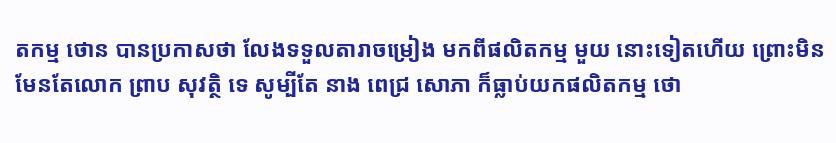តកម្ម ថោន បានប្រកាសថា លែងទទួលតារាចម្រៀង មកពីផលិតកម្ម មួយ នោះទៀតហើយ ព្រោះមិនមែនតែលោក ព្រាប សុវត្ថិ ទេ សូម្បីតែ នាង ពេជ្រ សោភា ក៏ធ្លាប់យកផលិតកម្ម ថោ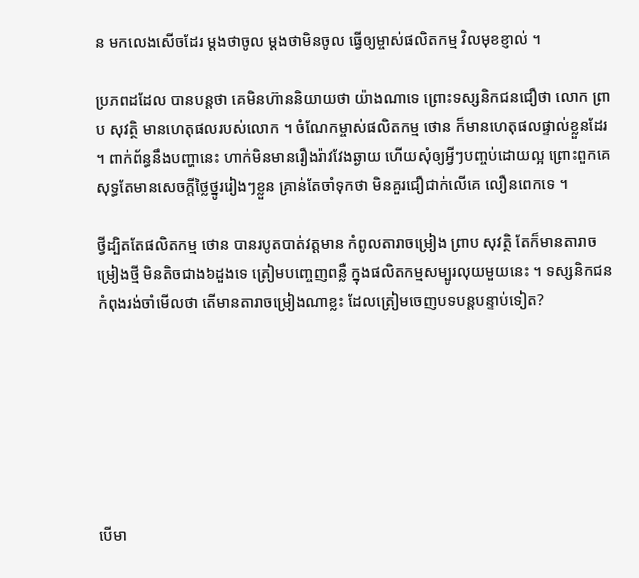ន មកលេងសើចដែរ ម្ដងថាចូល ម្ដងថាមិនចូល ធ្វើឲ្យម្ចាស់ផលិតកម្ម វិលមុខខ្ញាល់ ។

ប្រភពដដែល បានបន្តថា គេមិនហ៊ាននិយាយថា យ៉ាងណាទេ ព្រោះទស្សនិកជនជឿថា លោក ព្រាប សុវត្ថិ មានហេតុផលរបស់លោក ។ ចំណែកម្ចាស់ផលិតកម្ម ថោន ក៏មានហេតុផលផ្ទាល់ខ្លួនដែរ ។ ពាក់ព័ន្ធនឹងបញ្ហានេះ ហាក់មិនមានរឿងរ៉ាវវែងឆ្ងាយ ហើយសុំឲ្យអ្វីៗបញ្ចប់ដោយល្អ ព្រោះពួកគេសុទ្ធតែមានសេចក្ដីថ្លៃថ្នូររៀងៗខ្លួន គ្រាន់តែចាំទុកថា មិនគួរជឿជាក់លើគេ លឿនពេកទេ ។

ថ្វីដ្បិតតែផលិតកម្ម ថោន បានរបូតបាត់វត្តមាន កំពូលតារាចម្រៀង ព្រាប សុវត្ថិ តែក៏មានតារាចម្រៀងថ្មី មិនតិចជាង៦ដួងទេ ត្រៀមបញ្ចេញពន្លឺ ក្នុងផលិតកម្មសម្បូរលុយមួយនេះ ។ ទស្សនិកជន កំពុងរង់ចាំមើលថា តើមានតារាចម្រៀងណាខ្លះ ដែលត្រៀមចេញបទបន្តបន្ទាប់ទៀត?







បើមា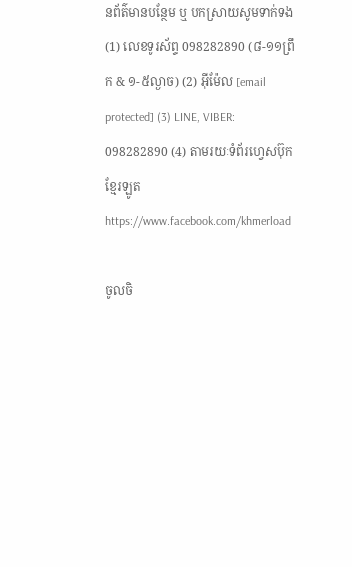នព័ត៌មានបន្ថែម ឬ បកស្រាយសូមទាក់ទង (1) លេខទូរស័ព្ទ 098282890 (៨-១១ព្រឹក & ១-៥ល្ងាច) (2) អ៊ីម៉ែល [email protected] (3) LINE, VIBER: 098282890 (4) តាមរយៈទំព័រហ្វេសប៊ុកខ្មែរឡូត https://www.facebook.com/khmerload

ចូលចិ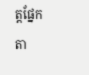ត្តផ្នែក តា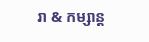រា & កម្សាន្ដ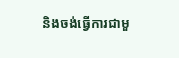និងចង់ធ្វើការជាមួ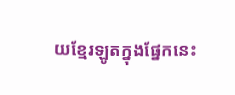យខ្មែរឡូតក្នុងផ្នែកនេះ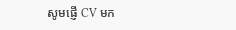សូមផ្ញើ CV មក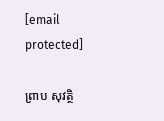[email protected]

ព្រាប សុវត្ថិ